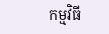កម្មវិធី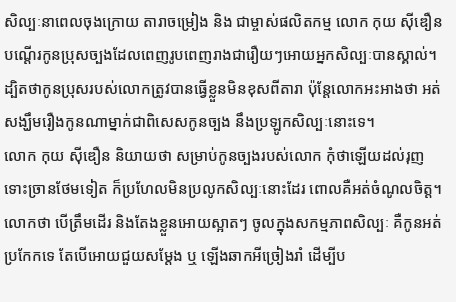សិល្បៈនាពេលចុងក្រោយ តារាចម្រៀង និង ជាម្ចាស់ផលិតកម្ម លោក កុយ ស៊ីឌឿន បណ្ដើរកូនប្រុសច្បងដែលពេញរូបពេញរាងជារឿយៗអោយអ្នកសិល្បៈបានស្គាល់។ ដ្បិតថាកូនប្រុសរបស់លោកត្រូវបានធ្វើខ្លួនមិនខុសពីតារា ប៉ុន្តែលោកអះអាងថា អត់សង្ឃឹមរឿងកូនណាម្នាក់ជាពិសេសកូនច្បង នឹងប្រឡូកសិល្បៈនោះទេ។
លោក កុយ ស៊ីឌឿន និយាយថា សម្រាប់កូនច្បងរបស់លោក កុំថាឡើយដល់រុញ ទោះច្រានថែមទៀត ក៏ប្រហែលមិនប្រលូកសិល្បៈនោះដែរ ពោលគឺអត់ចំណូលចិត្ត។ លោកថា បើត្រឹមដើរ និងតែងខ្លួនអោយស្អាតៗ ចូលក្នុងសកម្មភាពសិល្បៈ គឺកូនអត់ប្រកែកទេ តែបើអោយជួយសម្ដែង ឬ ឡើងឆាកអីច្រៀងរាំ ដើម្បីប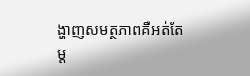ង្ហាញសមត្ថភាពគឺអត់តែម្ដ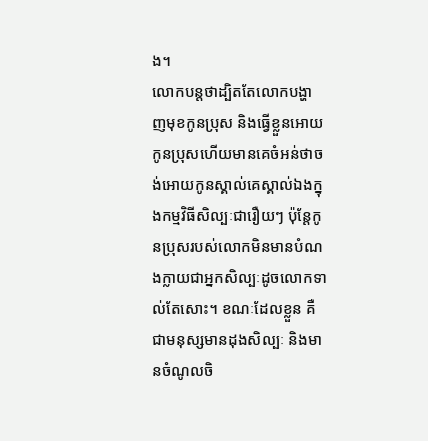ង។
លោកបន្តថាដ្បិតតែលោកបង្ហាញមុខកូនប្រុស និងធ្វើខ្លួនអោយកូនប្រុសហើយមានគេចំអន់ថាចង់អោយកូនស្គាល់គេស្គាល់ឯងក្នុងកម្មវិធីសិល្បៈជារឿយៗ ប៉ុន្តែកូនប្រុសរបស់លោកមិនមានបំណងក្លាយជាអ្នកសិល្បៈដូចលោកទាល់តែសោះ។ ខណៈដែលខ្លួន គឺជាមនុស្សមានដុងសិល្បៈ និងមានចំណូលចិ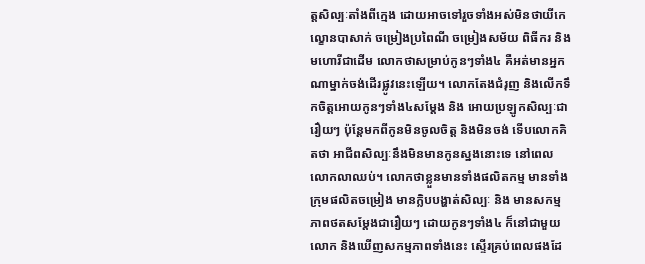ត្តសិល្បៈតាំងពីក្មេង ដោយអាចទៅរួចទាំងអស់មិនថាយីកេ ល្ខោនបាសាក់ ចម្រៀងប្រពៃណី ចម្រៀងសម័យ ពិធីករ និង មហោរីជាដើម លោកថាសម្រាប់កូនៗទាំង៤ គឺអត់មានអ្នកណាម្នាក់ចង់ដើរផ្លូវនេះឡើយ។ លោកតែងជំរុញ និងលើកទឹកចិត្តអោយកូនៗទាំង៤សម្ដែង និង អោយប្រឡូកសិល្បៈជារឿយៗ ប៉ុន្តែមកពីកូនមិនចូលចិត្ត និងមិនចង់ ទើបលោកគិតថា អាជីពសិល្បៈនឹងមិនមានកូនស្នងនោះទេ នៅពេលលោកលាឈប់។ លោកថាខ្លួនមានទាំងផលិតកម្ម មានទាំងក្រុមផលិតចម្រៀង មានក្លិបបង្ហាត់សិល្បៈ និង មានសកម្មភាពថតសម្ដែងជារឿយៗ ដោយកូនៗទាំង៤ ក៏នៅជាមួយលោក និងឃើញសកម្មភាពទាំងនេះ ស្ទើរគ្រប់ពេលផងដែ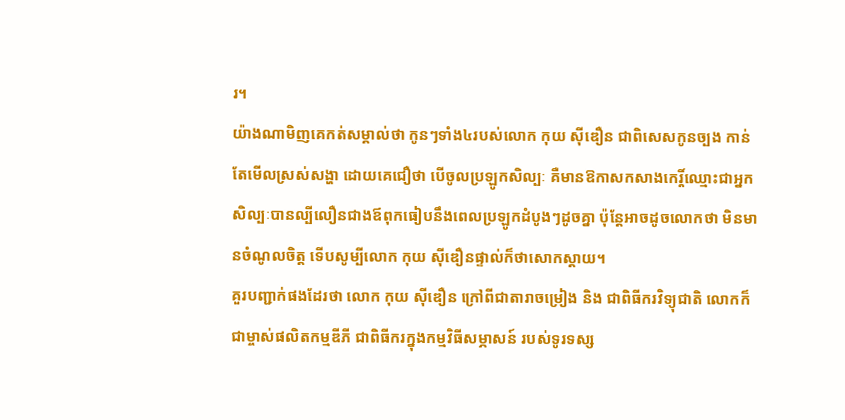រ។
យ៉ាងណាមិញគេកត់សម្គាល់ថា កូនៗទាំង៤របស់លោក កុយ ស៊ីឌឿន ជាពិសេសកូនច្បង កាន់តែមើលស្រស់សង្ហា ដោយគេជឿថា បើចូលប្រឡូកសិល្បៈ គឺមានឱកាសកសាងកេរ្តិ៍ឈ្មោះជាអ្នកសិល្បៈបានល្បីលឿនជាងឪពុកធៀបនឹងពេលប្រឡូកដំបូងៗដូចគ្នា ប៉ុន្តែអាចដូចលោកថា មិនមានចំណូលចិត្ត ទើបសូម្បីលោក កុយ ស៊ីឌឿនផ្ទាល់ក៏ថាសោកស្ដាយ។
គួរបញ្ជាក់ផងដែរថា លោក កុយ ស៊ីឌឿន ក្រៅពីជាតារាចម្រៀង និង ជាពិធីករវិទ្យុជាតិ លោកក៏ជាម្ចាស់ផលិតកម្មឌីភី ជាពិធីករក្នុងកម្មវិធីសម្ភាសន៍ របស់ទូរទស្ស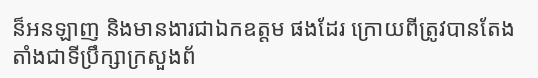ន៏អនឡាញ និងមានងារជាឯកឧត្តម ផងដែរ ក្រោយពីត្រូវបានតែងតាំងជាទីប្រឹក្សាក្រសួងព័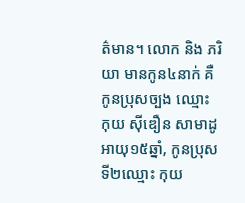ត៌មាន។ លោក និង ភរិយា មានកូន៤នាក់ គឺកូនប្រុសច្បង ឈ្មោះ កុយ ស៊ីឌឿន សាមាដូ អាយុ១៥ឆ្នាំ, កូនប្រុសទី២ឈ្មោះ កុយ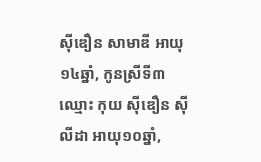ស៊ីឌឿន សាមាឌី អាយុ១៤ឆ្នាំ, កូនស្រីទី៣ឈ្មោះ កុយ ស៊ីឌឿន ស៊ីលីដា អាយុ១០ឆ្នាំ,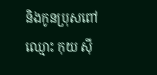និងកូនប្រុសពៅឈ្មោះ កុយ ស៊ី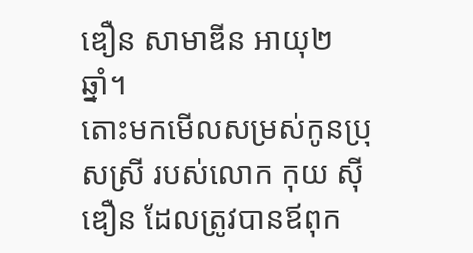ឌឿន សាមាឌីន អាយុ២ឆ្នាំ។
តោះមកមើលសម្រស់កូនប្រុសស្រី របស់លោក កុយ ស៊ីឌឿន ដែលត្រូវបានឪពុក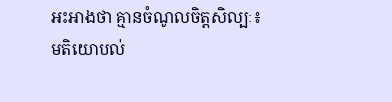អះអាងថា គ្មានចំណូលចិត្តសិល្បៈ៖
មតិយោបល់